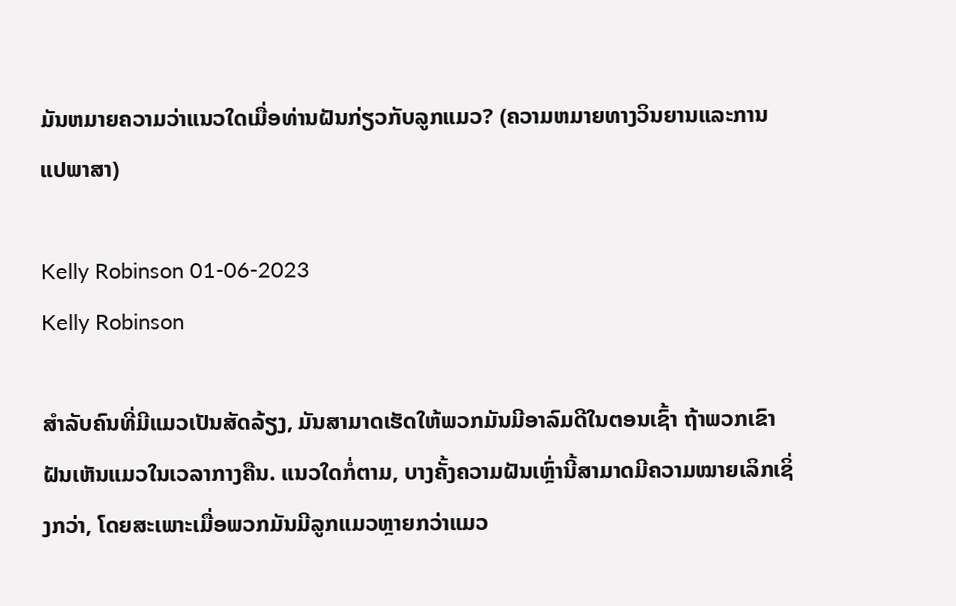ມັນຫມາຍຄວາມວ່າແນວໃດເມື່ອທ່ານຝັນກ່ຽວກັບລູກແມວ? (ຄວາມຫມາຍທາງວິນຍານແລະການແປພາສາ)

Kelly Robinson 01-06-2023
Kelly Robinson

ສຳລັບຄົນທີ່ມີແມວເປັນສັດລ້ຽງ, ມັນສາມາດເຮັດໃຫ້ພວກມັນມີອາລົມດີໃນຕອນເຊົ້າ ຖ້າພວກເຂົາຝັນເຫັນແມວໃນເວລາກາງຄືນ. ແນວໃດກໍ່ຕາມ, ບາງຄັ້ງຄວາມຝັນເຫຼົ່ານີ້ສາມາດມີຄວາມໝາຍເລິກເຊິ່ງກວ່າ, ໂດຍສະເພາະເມື່ອພວກມັນມີລູກແມວຫຼາຍກວ່າແມວ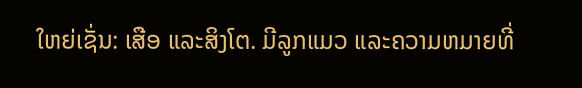ໃຫຍ່ເຊັ່ນ: ເສືອ ແລະສິງໂຕ. ມີລູກແມວ ແລະຄວາມຫມາຍທີ່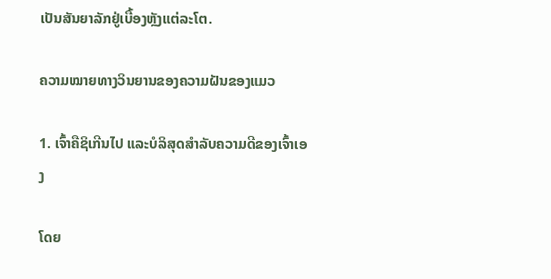ເປັນສັນຍາລັກຢູ່ເບື້ອງຫຼັງແຕ່ລະໂຕ.

ຄວາມໝາຍທາງວິນຍານຂອງຄວາມຝັນຂອງແມວ

1. ເຈົ້າຄືຊິເກີນໄປ ແລະບໍລິສຸດສຳລັບຄວາມດີຂອງເຈົ້າເອງ

ໂດຍ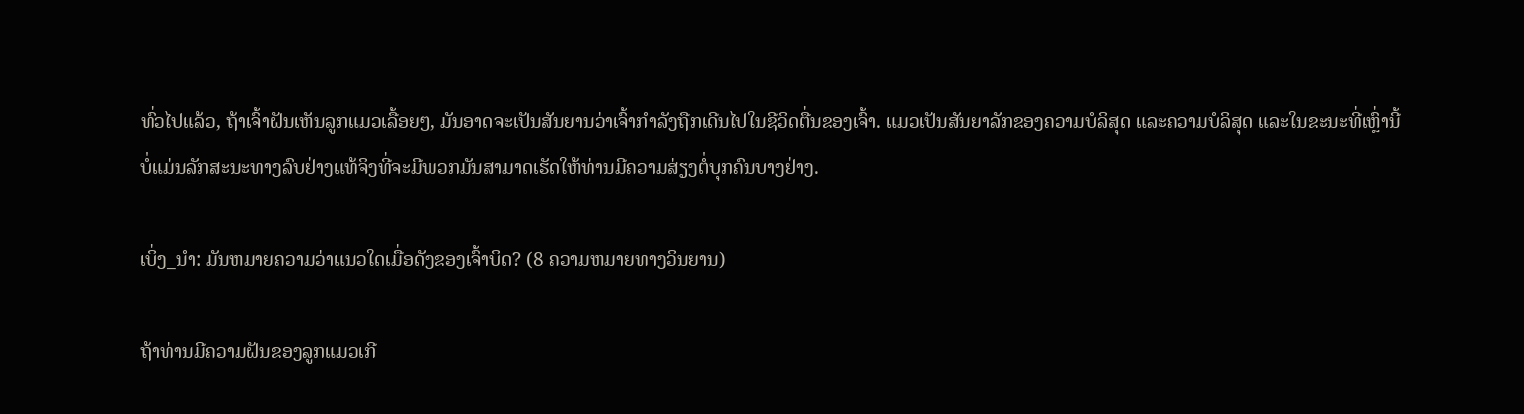ທົ່ວໄປແລ້ວ, ຖ້າເຈົ້າຝັນເຫັນລູກແມວເລື້ອຍໆ, ມັນອາດຈະເປັນສັນຍານວ່າເຈົ້າກຳລັງຖືກເດີນໄປໃນຊີວິດຕື່ນຂອງເຈົ້າ. ແມວເປັນສັນຍາລັກຂອງຄວາມບໍລິສຸດ ແລະຄວາມບໍລິສຸດ ແລະໃນຂະນະທີ່ເຫຼົ່ານີ້ບໍ່ແມ່ນລັກສະນະທາງລົບຢ່າງແທ້ຈິງທີ່ຈະມີພວກມັນສາມາດເຮັດໃຫ້ທ່ານມີຄວາມສ່ຽງຕໍ່ບຸກຄົນບາງຢ່າງ.

ເບິ່ງ_ນຳ: ມັນຫມາຍຄວາມວ່າແນວໃດເມື່ອດັງຂອງເຈົ້າບິດ? (8 ຄວາມຫມາຍທາງວິນຍານ)

ຖ້າທ່ານມີຄວາມຝັນຂອງລູກແມວເກີ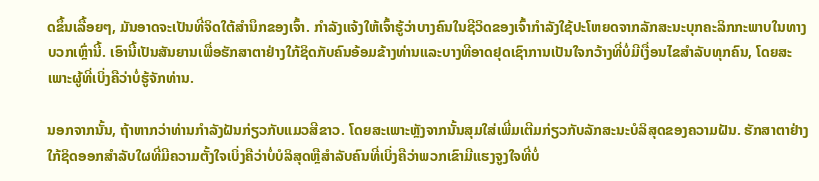ດຂຶ້ນເລື້ອຍໆ, ມັນອາດຈະເປັນທີ່ຈິດໃຕ້ສຳນຶກຂອງເຈົ້າ. ກໍາລັງແຈ້ງໃຫ້ເຈົ້າຮູ້ວ່າບາງຄົນໃນຊີວິດຂອງເຈົ້າກໍາລັງໃຊ້ປະໂຫຍດຈາກລັກສະນະບຸກຄະລິກກະພາບໃນທາງບວກເຫຼົ່ານີ້. ເອົານີ້ເປັນສັນຍານເພື່ອຮັກສາຕາຢ່າງໃກ້ຊິດກັບຄົນອ້ອມຂ້າງທ່ານແລະບາງທີອາດຢຸດເຊົາການເປັນໃຈກວ້າງທີ່ບໍ່ມີເງື່ອນໄຂສໍາລັບທຸກຄົນ, ໂດຍສະເພາະຜູ້ທີ່ເບິ່ງຄືວ່າບໍ່ຮູ້ຈັກທ່ານ.

ນອກຈາກນັ້ນ, ຖ້າຫາກວ່າທ່ານກໍາລັງຝັນກ່ຽວກັບແມວສີຂາວ. ໂດຍສະເພາະຫຼັງຈາກນັ້ນສຸມໃສ່ເພີ່ມເຕີມກ່ຽວກັບລັກສະນະບໍລິສຸດຂອງຄວາມຝັນ. ຮັກສາຕາຢ່າງໃກ້ຊິດອອກສໍາລັບໃຜທີ່ມີຄວາມຕັ້ງໃຈເບິ່ງຄືວ່າບໍ່ບໍລິສຸດຫຼືສໍາລັບຄົນທີ່ເບິ່ງຄືວ່າພວກເຂົາມີແຮງຈູງໃຈທີ່ບໍ່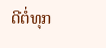ດີຕໍ່ທຸກ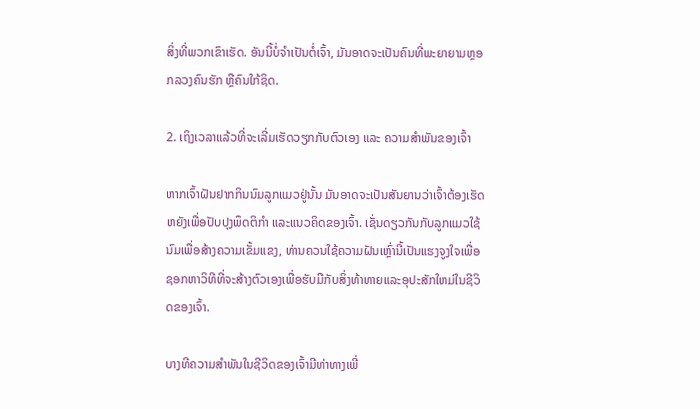ສິ່ງທີ່ພວກເຂົາເຮັດ. ອັນນີ້ບໍ່ຈໍາເປັນຕໍ່ເຈົ້າ, ມັນອາດຈະເປັນຄົນທີ່ພະຍາຍາມຫຼອກລວງຄົນຮັກ ຫຼືຄົນໃກ້ຊິດ.

2. ເຖິງເວລາແລ້ວທີ່ຈະເລີ່ມເຮັດວຽກກັບຕົວເອງ ແລະ ຄວາມສຳພັນຂອງເຈົ້າ

ຫາກເຈົ້າຝັນຢາກກິນນົມລູກແມວຢູ່ນັ້ນ ມັນອາດຈະເປັນສັນຍານວ່າເຈົ້າຕ້ອງເຮັດຫຍັງເພື່ອປັບປຸງພຶດຕິກຳ ແລະແນວຄິດຂອງເຈົ້າ. ເຊັ່ນດຽວກັນກັບລູກແມວໃຊ້ນົມເພື່ອສ້າງຄວາມເຂັ້ມແຂງ, ທ່ານຄວນໃຊ້ຄວາມຝັນເຫຼົ່ານີ້ເປັນແຮງຈູງໃຈເພື່ອຊອກຫາວິທີທີ່ຈະສ້າງຕົວເອງເພື່ອຮັບມືກັບສິ່ງທ້າທາຍແລະອຸປະສັກໃຫມ່ໃນຊີວິດຂອງເຈົ້າ.

ບາງທີຄວາມສຳພັນໃນຊີວິດຂອງເຈົ້າມີທ່າທາງເພີ່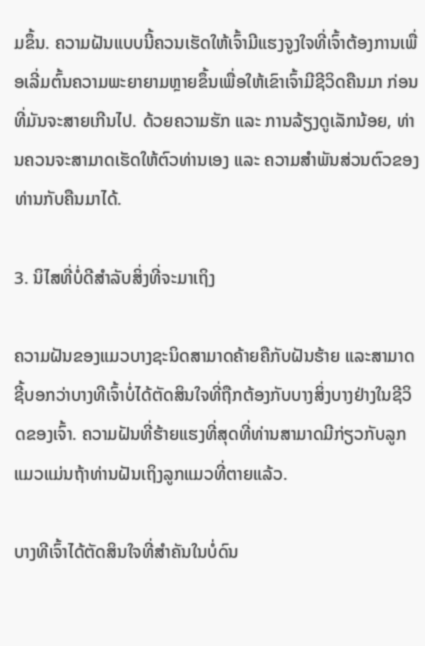ມຂຶ້ນ. ຄວາມຝັນແບບນີ້ຄວນເຮັດໃຫ້ເຈົ້າມີແຮງຈູງໃຈທີ່ເຈົ້າຕ້ອງການເພື່ອເລີ່ມຕົ້ນຄວາມພະຍາຍາມຫຼາຍຂຶ້ນເພື່ອໃຫ້ເຂົາເຈົ້າມີຊີວິດຄືນມາ ກ່ອນທີ່ມັນຈະສາຍເກີນໄປ. ດ້ວຍຄວາມຮັກ ແລະ ການລ້ຽງດູເລັກນ້ອຍ, ທ່ານຄວນຈະສາມາດເຮັດໃຫ້ຕົວທ່ານເອງ ແລະ ຄວາມສຳພັນສ່ວນຕົວຂອງທ່ານກັບຄືນມາໄດ້.

3. ນິໄສທີ່ບໍ່ດີສຳລັບສິ່ງທີ່ຈະມາເຖິງ

ຄວາມຝັນຂອງແມວບາງຊະນິດສາມາດຄ້າຍຄືກັບຝັນຮ້າຍ ແລະສາມາດຊີ້ບອກວ່າບາງທີເຈົ້າບໍ່ໄດ້ຕັດສິນໃຈທີ່ຖືກຕ້ອງກັບບາງສິ່ງບາງຢ່າງໃນຊີວິດຂອງເຈົ້າ. ຄວາມຝັນທີ່ຮ້າຍແຮງທີ່ສຸດທີ່ທ່ານສາມາດມີກ່ຽວກັບລູກແມວແມ່ນຖ້າທ່ານຝັນເຖິງລູກແມວທີ່ຕາຍແລ້ວ.

ບາງທີເຈົ້າໄດ້ຕັດສິນໃຈທີ່ສໍາຄັນໃນບໍ່ດົນ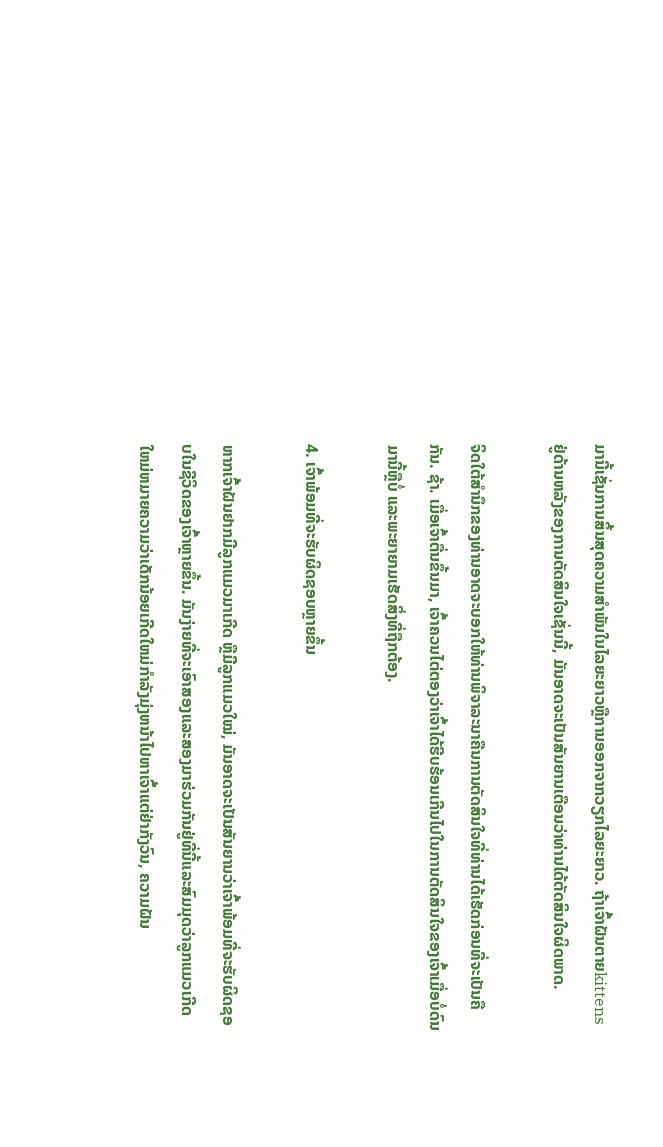ມານີ້ເຊັ່ນການສິ້ນສຸດຄວາມສໍາພັນໃນໄລຍະຍາວຫຼືການອອກຈາກວຽກໄລຍະຍາວ. ຖ້າເຈົ້າຝັນຕາຍkittens ຢູ່ດ້ານຫລັງຂອງການຕັດສິນໃຈເຊັ່ນນີ້, ມັນອາດຈະເປັນສັນຍານເຕືອນວ່າທ່ານໄດ້ຕັດສິນໃຈຜິດພາດ.

ຈິດໃຕ້ສໍານຶກຂອງທ່ານອາດຈະບອກໃຫ້ທ່ານພິຈາລະນາຄືນການຕັດສິນໃຈທີ່ທ່ານໄດ້ເຮັດກ່ອນທີ່ຈະເປັນຄືກັນ. ຊ້າ. ເມື່ອເຈົ້າຕື່ນຂຶ້ນມາ, ເຈົ້າຄວນໄຕ່ຕອງວ່າເຈົ້າໄດ້ຮີບຮ້ອນເກີນໄປໃນການຕັດສິນໃຈຂອງເຈົ້າເມື່ອບໍ່ດົນມານີ້ຫຼືບໍ່ ແລະພະຍາຍາມເຮັດສິ່ງທີ່ຖືກຕ້ອງ.

4. ເຈົ້າພ້ອມທີ່ຈະຮັບຜິດຊອບຫຼາຍຂຶ້ນ

ຫາກເຈົ້າຝັນຢາກມີລູກແມວມາເກີດ ຫຼືມີລູກແມວໃໝ່, ມັນອາດຈະເປັນສັນຍານວ່າເຈົ້າພ້ອມທີ່ຈະຮັບຜິດຊອບໃນຊີວິດຂອງເຈົ້າຫຼາຍຂຶ້ນ. ມັນງ່າຍທີ່ຈະເອົາສອງແລະສອງມາຮ່ວມກັນຢູ່ທີ່ນີ້ແລະສົມມຸດວ່າລູກແມວເກີດໃຫມ່ຫມາຍຄວາມວ່າເດັກນ້ອຍເກີດໃຫມ່ກໍາລັງມຸ່ງຫນ້າໄປຫາເຈົ້າແຕ່ຢ່າກັງວົນ, ຄວາມຝັນ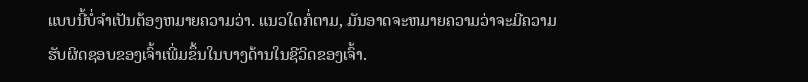ແບບນີ້ບໍ່ຈໍາເປັນຕ້ອງຫມາຍຄວາມວ່າ. ແນວໃດກໍ່ຕາມ, ມັນອາດຈະຫມາຍຄວາມວ່າຈະມີຄວາມຮັບຜິດຊອບຂອງເຈົ້າເພີ່ມຂຶ້ນໃນບາງດ້ານໃນຊີວິດຂອງເຈົ້າ.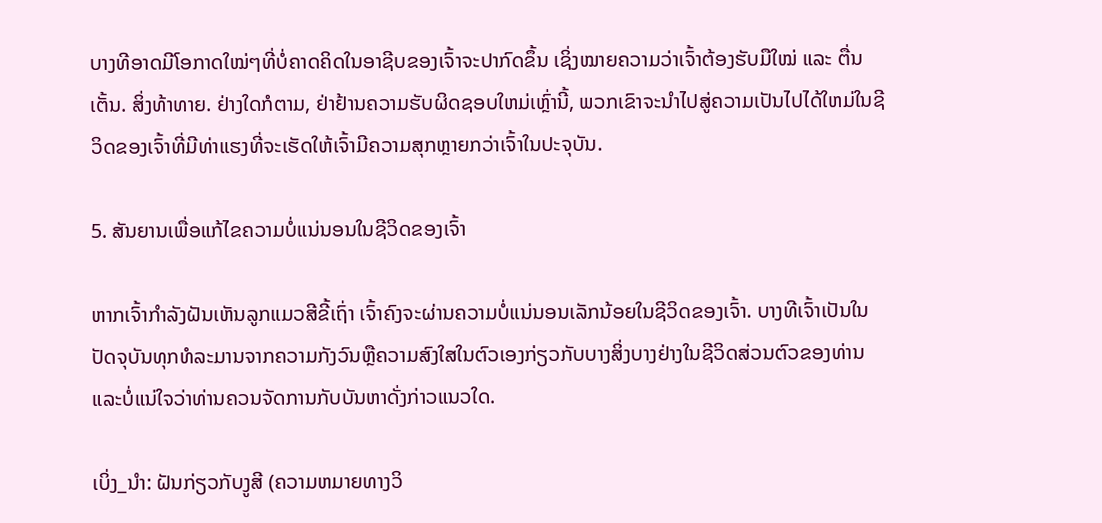ບາງທີອາດມີໂອກາດໃໝ່ໆທີ່ບໍ່ຄາດຄິດໃນອາຊີບຂອງເຈົ້າຈະປາກົດຂຶ້ນ ເຊິ່ງໝາຍຄວາມວ່າເຈົ້າຕ້ອງຮັບມືໃໝ່ ແລະ ຕື່ນເຕັ້ນ. ສິ່ງທ້າທາຍ. ຢ່າງໃດກໍຕາມ, ຢ່າຢ້ານຄວາມຮັບຜິດຊອບໃຫມ່ເຫຼົ່ານີ້, ພວກເຂົາຈະນໍາໄປສູ່ຄວາມເປັນໄປໄດ້ໃຫມ່ໃນຊີວິດຂອງເຈົ້າທີ່ມີທ່າແຮງທີ່ຈະເຮັດໃຫ້ເຈົ້າມີຄວາມສຸກຫຼາຍກວ່າເຈົ້າໃນປະຈຸບັນ.

5. ສັນຍານເພື່ອແກ້ໄຂຄວາມບໍ່ແນ່ນອນໃນຊີວິດຂອງເຈົ້າ

ຫາກເຈົ້າກຳລັງຝັນເຫັນລູກແມວສີຂີ້ເຖົ່າ ເຈົ້າຄົງຈະຜ່ານຄວາມບໍ່ແນ່ນອນເລັກນ້ອຍໃນຊີວິດຂອງເຈົ້າ. ບາງທີເຈົ້າເປັນໃນປັດຈຸບັນທຸກທໍລະມານຈາກຄວາມກັງວົນຫຼືຄວາມສົງໃສໃນຕົວເອງກ່ຽວກັບບາງສິ່ງບາງຢ່າງໃນຊີວິດສ່ວນຕົວຂອງທ່ານແລະບໍ່ແນ່ໃຈວ່າທ່ານຄວນຈັດການກັບບັນຫາດັ່ງກ່າວແນວໃດ.

ເບິ່ງ_ນຳ: ຝັນກ່ຽວກັບງູສີ (ຄວາມຫມາຍທາງວິ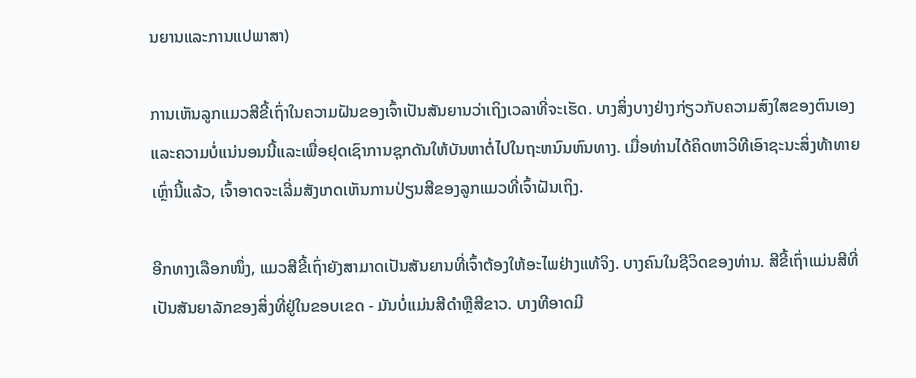ນຍານແລະການແປພາສາ)

ການເຫັນລູກແມວສີຂີ້ເຖົ່າໃນຄວາມຝັນຂອງເຈົ້າເປັນສັນຍານວ່າເຖິງເວລາທີ່ຈະເຮັດ. ບາງສິ່ງບາງຢ່າງກ່ຽວກັບຄວາມສົງໃສຂອງຕົນເອງແລະຄວາມບໍ່ແນ່ນອນນີ້ແລະເພື່ອຢຸດເຊົາການຊຸກດັນໃຫ້ບັນຫາຕໍ່ໄປໃນຖະຫນົນຫົນທາງ. ເມື່ອທ່ານໄດ້ຄິດຫາວິທີເອົາຊະນະສິ່ງທ້າທາຍເຫຼົ່ານີ້ແລ້ວ, ເຈົ້າອາດຈະເລີ່ມສັງເກດເຫັນການປ່ຽນສີຂອງລູກແມວທີ່ເຈົ້າຝັນເຖິງ.

ອີກທາງເລືອກໜຶ່ງ, ແມວສີຂີ້ເຖົ່າຍັງສາມາດເປັນສັນຍານທີ່ເຈົ້າຕ້ອງໃຫ້ອະໄພຢ່າງແທ້ຈິງ. ບາງຄົນໃນຊີວິດຂອງທ່ານ. ສີຂີ້ເຖົ່າແມ່ນສີທີ່ເປັນສັນຍາລັກຂອງສິ່ງທີ່ຢູ່ໃນຂອບເຂດ - ມັນບໍ່ແມ່ນສີດໍາຫຼືສີຂາວ. ບາງທີອາດມີ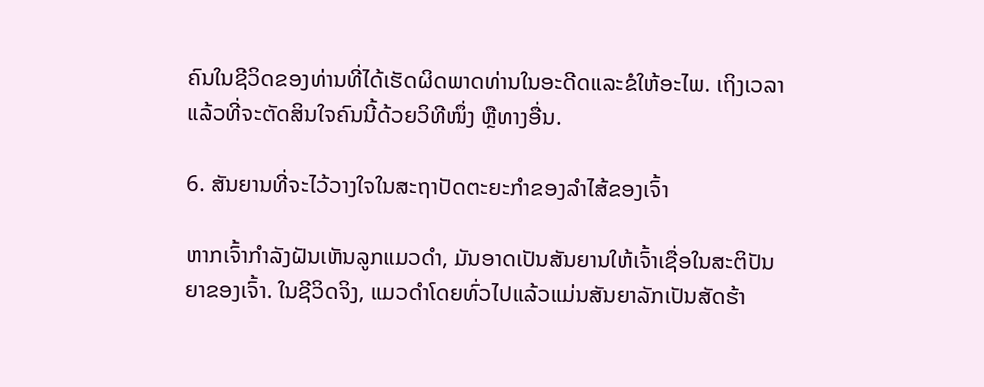ຄົນໃນຊີວິດຂອງທ່ານທີ່ໄດ້ເຮັດຜິດພາດທ່ານໃນອະດີດແລະຂໍໃຫ້ອະໄພ. ເຖິງເວລາແລ້ວທີ່ຈະຕັດສິນໃຈຄົນນີ້ດ້ວຍວິທີໜຶ່ງ ຫຼືທາງອື່ນ.

6. ສັນຍານທີ່ຈະໄວ້ວາງໃຈໃນສະຖາປັດຕະຍະກຳຂອງລຳໄສ້ຂອງເຈົ້າ

ຫາກເຈົ້າກຳລັງຝັນເຫັນລູກແມວດຳ, ມັນອາດເປັນສັນຍານໃຫ້ເຈົ້າເຊື່ອໃນສະຕິປັນຍາຂອງເຈົ້າ. ໃນຊີວິດຈິງ, ແມວດຳໂດຍທົ່ວໄປແລ້ວແມ່ນສັນຍາລັກເປັນສັດຮ້າ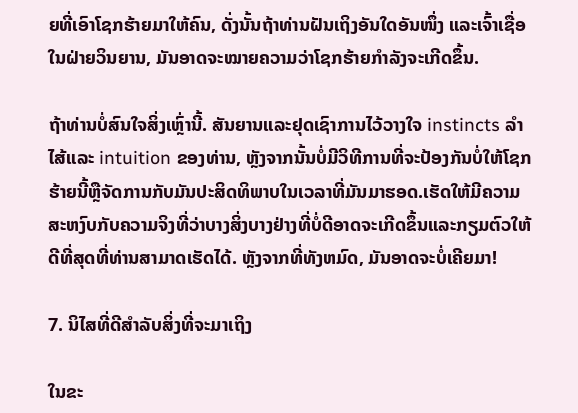ຍທີ່ເອົາໂຊກຮ້າຍມາໃຫ້ຄົນ, ດັ່ງນັ້ນຖ້າທ່ານຝັນເຖິງອັນໃດອັນໜຶ່ງ ແລະເຈົ້າເຊື່ອໃນຝ່າຍວິນຍານ, ມັນອາດຈະໝາຍຄວາມວ່າໂຊກຮ້າຍກຳລັງຈະເກີດຂຶ້ນ.

ຖ້າທ່ານບໍ່ສົນໃຈສິ່ງເຫຼົ່ານີ້. ສັນຍານແລະຢຸດເຊົາການໄວ້ວາງໃຈ instincts ລໍາໄສ້ແລະ intuition ຂອງທ່ານ, ຫຼັງຈາກນັ້ນບໍ່ມີວິທີການທີ່ຈະປ້ອງກັນບໍ່ໃຫ້ໂຊກຮ້າຍນີ້ຫຼືຈັດການກັບມັນປະສິດທິພາບໃນເວລາທີ່ມັນມາຮອດ.ເຮັດໃຫ້ມີຄວາມສະຫງົບກັບຄວາມຈິງທີ່ວ່າບາງສິ່ງບາງຢ່າງທີ່ບໍ່ດີອາດຈະເກີດຂຶ້ນແລະກຽມຕົວໃຫ້ດີທີ່ສຸດທີ່ທ່ານສາມາດເຮັດໄດ້. ຫຼັງຈາກທີ່ທັງຫມົດ, ມັນອາດຈະບໍ່ເຄີຍມາ!

7. ນິໄສທີ່ດີສຳລັບສິ່ງທີ່ຈະມາເຖິງ

ໃນຂະ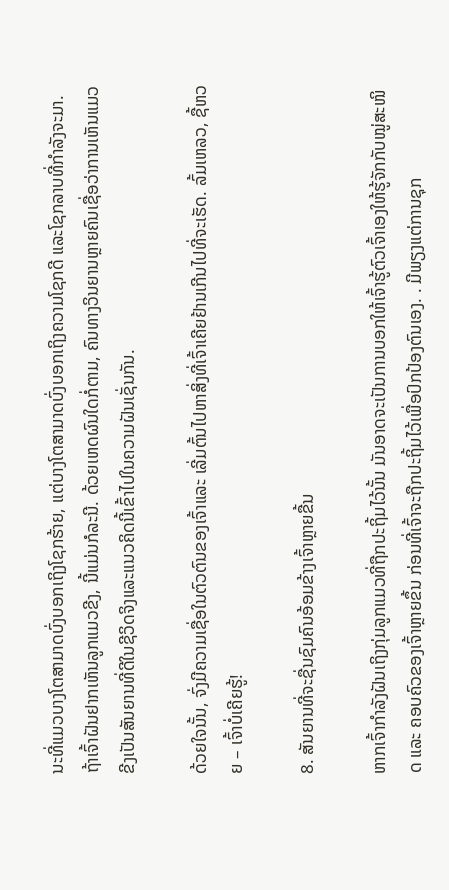ນະທີ່ແມວບາງໂຕສາມາດບົ່ງບອກເຖິງໂຊກຮ້າຍ, ແຕ່ບາງໂຕສາມາດບົ່ງບອກເຖິງຄວາມໂຊກດີ ແລະໂຊກລາບທີ່ກຳລັງຈະມາ. ຖ້າເຈົ້າຝັນຢາກເຫັນລູກແມວຂີງ, ນີ້ແມ່ນກໍລະນີ. ດ້ວຍເຫດຜົນໃດກໍ່ຕາມ, ຄົນທາງວິນຍານຫຼາຍຄົນເຊື່ອວ່າການເຫັນແມວຂີງເປັນສັນຍານທີ່ດີໃນຊີວິດຈິງແລະແນວຄິດນີ້ເຂົ້າໄປໃນຄວາມຝັນເຊັ່ນກັນ.

ດ້ວຍໃຈນັ້ນ, ຈົ່ງມີຄວາມເຊື່ອໃນຕົວຕົນຂອງເຈົ້າແລະ ເລີ່ມຕົ້ນໄປຫາສິ່ງທີ່ເຈົ້າເຄີຍຢ້ານເກີນໄປທີ່ຈະເຮັດ. ລົ້ມເຫລວ, ຊື້ຫວຍ – ເຈົ້າບໍ່ເຄີຍຮູ້!

8. ສັນຍານທີ່ຈະຊື່ນຊົມຄົນອ້ອມຂ້າງເຈົ້າຫຼາຍຂື້ນ

ຫາກເຈົ້າກຳລັງຝັນເຖິງກຸ່ມລູກແມວທີ່ຖືກປະຖິ້ມໄວ້ນັ້ນ ມັນອາດຈະເປັນການບອກໃຫ້ເຈົ້າຮູ້ຕົວເຈົ້າເອງໃຫ້ຮູ້ຈັກກັບໝູ່ສະໜິດ ແລະ ຄອບຄົວຂອງເຈົ້າຫຼາຍຂຶ້ນ ກ່ອນທີ່ເຈົ້າຈະຖືກປະຖິ້ມໄວ້ເພື່ອປົກປ້ອງຕົນເອງ. . ມີພຽງແຕ່ການຊຸກ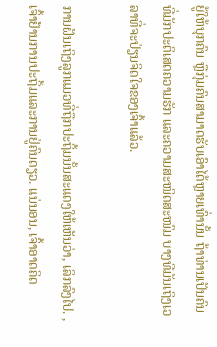ຍູ້ໃຫ້ບຸກຄົນ ຫຼືກຸ່ມຄົນສາມາດຮັບເອົາໄດ້ຫຼາຍເທົ່ານັ້ນ ຖ້າທ່ານເປັນຄົນທີ່ມັກປະຕິເສດຄວາມຮັກ ແລະຄວາມສະໜິດສະໜົມ ບາງທີມັນເຖິງເວລາທີ່ຈະປ່ຽນຈິດໃຈຂອງເຈົ້າແລ້ວ.

ການຝັນເຖິງລູກແມວທີ່ຖືກປະຖິ້ມນັ້ນສະແດງໃຫ້ເຫັນວ່າ, ເລິກລົງໄປ. , ເຈົ້າຢ້ານການປະຖິ້ມແລະການຢູ່ຄົນດຽວ. ແນ່ນອນ, ເຈົ້າອາດຄິດ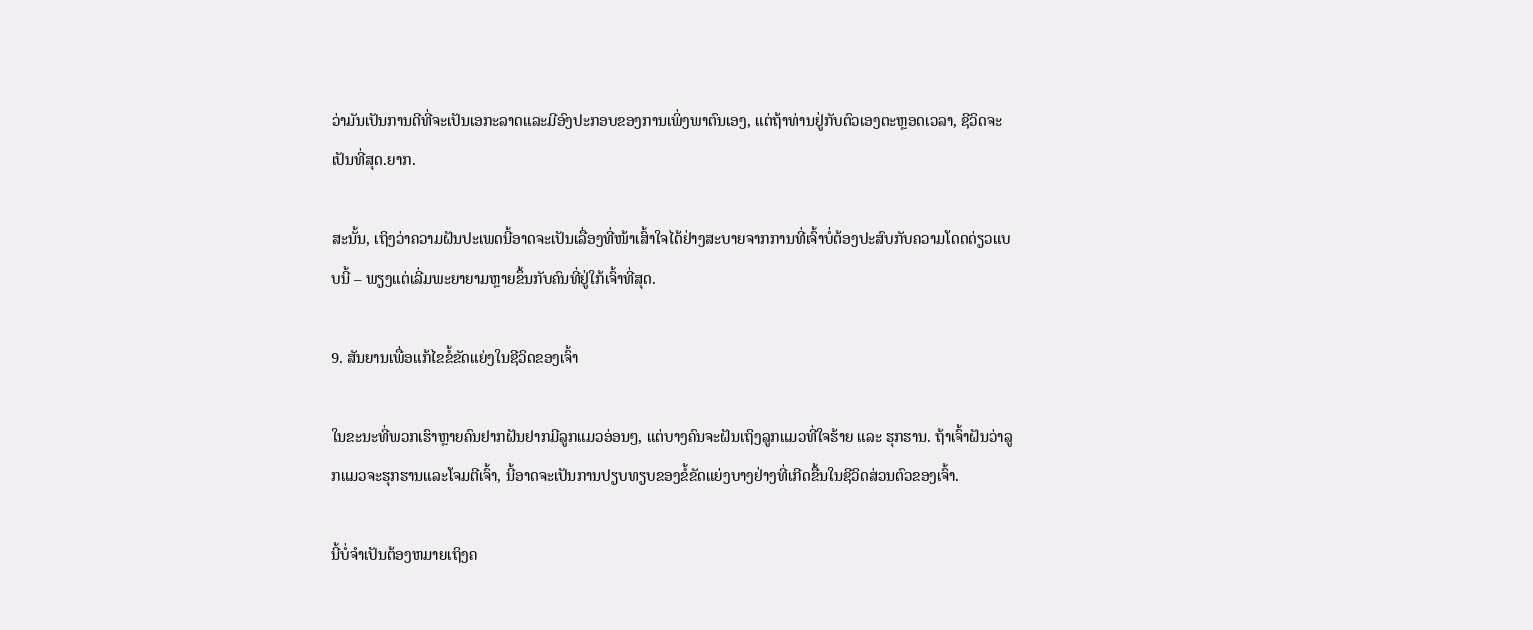ວ່າມັນເປັນການດີທີ່ຈະເປັນເອກະລາດແລະມີອົງປະກອບຂອງການເພິ່ງພາຕົນເອງ, ແຕ່ຖ້າທ່ານຢູ່ກັບຕົວເອງຕະຫຼອດເວລາ, ຊີວິດຈະເປັນທີ່ສຸດ.ຍາກ.

ສະນັ້ນ, ເຖິງວ່າຄວາມຝັນປະເພດນີ້ອາດຈະເປັນເລື່ອງທີ່ໜ້າເສົ້າໃຈໄດ້ຢ່າງສະບາຍຈາກການທີ່ເຈົ້າບໍ່ຕ້ອງປະສົບກັບຄວາມໂດດດ່ຽວແບບນີ້ – ພຽງແຕ່ເລີ່ມພະຍາຍາມຫຼາຍຂຶ້ນກັບຄົນທີ່ຢູ່ໃກ້ເຈົ້າທີ່ສຸດ.

9. ສັນຍານເພື່ອແກ້ໄຂຂໍ້ຂັດແຍ່ງໃນຊີວິດຂອງເຈົ້າ

ໃນຂະນະທີ່ພວກເຮົາຫຼາຍຄົນຢາກຝັນຢາກມີລູກແມວອ່ອນໆ, ແຕ່ບາງຄົນຈະຝັນເຖິງລູກແມວທີ່ໃຈຮ້າຍ ແລະ ຮຸກຮານ. ຖ້າເຈົ້າຝັນວ່າລູກແມວຈະຮຸກຮານແລະໂຈມຕີເຈົ້າ, ນີ້ອາດຈະເປັນການປຽບທຽບຂອງຂໍ້ຂັດແຍ່ງບາງຢ່າງທີ່ເກີດຂື້ນໃນຊີວິດສ່ວນຕົວຂອງເຈົ້າ.

ນີ້ບໍ່ຈໍາເປັນຕ້ອງຫມາຍເຖິງຄ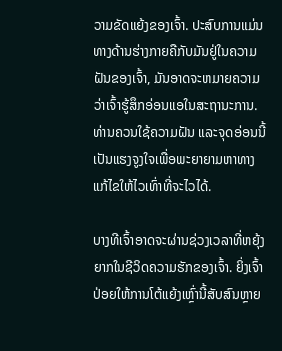ວາມຂັດແຍ້ງຂອງເຈົ້າ. ປະສົບການແມ່ນທາງດ້ານຮ່າງກາຍຄືກັບມັນຢູ່ໃນຄວາມຝັນຂອງເຈົ້າ, ມັນອາດຈະຫມາຍຄວາມວ່າເຈົ້າຮູ້ສຶກອ່ອນແອໃນສະຖານະການ. ທ່ານຄວນໃຊ້ຄວາມຝັນ ແລະຈຸດອ່ອນນີ້ເປັນແຮງຈູງໃຈເພື່ອພະຍາຍາມຫາທາງແກ້ໄຂໃຫ້ໄວເທົ່າທີ່ຈະໄວໄດ້.

ບາງທີເຈົ້າອາດຈະຜ່ານຊ່ວງເວລາທີ່ຫຍຸ້ງຍາກໃນຊີວິດຄວາມຮັກຂອງເຈົ້າ. ຍິ່ງເຈົ້າປ່ອຍໃຫ້ການໂຕ້ແຍ້ງເຫຼົ່ານີ້ສັບສົນຫຼາຍ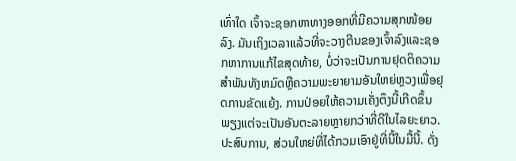ເທົ່າໃດ ເຈົ້າຈະຊອກຫາທາງອອກທີ່ມີຄວາມສຸກໜ້ອຍລົງ. ມັນເຖິງເວລາແລ້ວທີ່ຈະວາງຕີນຂອງເຈົ້າລົງແລະຊອກຫາການແກ້ໄຂສຸດທ້າຍ, ບໍ່ວ່າຈະເປັນການຢຸດຕິຄວາມສໍາພັນທັງຫມົດຫຼືຄວາມພະຍາຍາມອັນໃຫຍ່ຫຼວງເພື່ອຢຸດການຂັດແຍ້ງ. ການປ່ອຍໃຫ້ຄວາມເຄັ່ງຕຶງນີ້ເກີດຂຶ້ນພຽງແຕ່ຈະເປັນອັນຕະລາຍຫຼາຍກວ່າທີ່ດີໃນໄລຍະຍາວ.ປະສົບການ, ສ່ວນໃຫຍ່ທີ່ໄດ້ກວມເອົາຢູ່ທີ່ນີ້ໃນມື້ນີ້. ດັ່ງ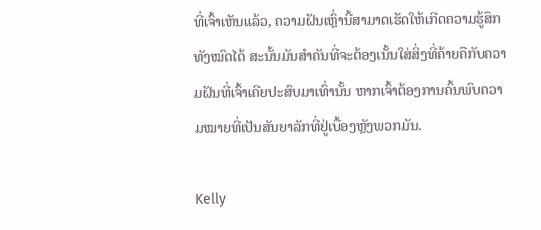ທີ່ເຈົ້າເຫັນແລ້ວ, ຄວາມຝັນເຫຼົ່ານີ້ສາມາດເຮັດໃຫ້ເກີດຄວາມຮູ້ສຶກທັງໝົດໄດ້ ສະນັ້ນມັນສຳຄັນທີ່ຈະຕ້ອງເນັ້ນໃສ່ສິ່ງທີ່ຄ້າຍຄືກັບຄວາມຝັນທີ່ເຈົ້າເຄີຍປະສົບມາເທົ່ານັ້ນ ຫາກເຈົ້າຕ້ອງການຄົ້ນພົບຄວາມໝາຍທີ່ເປັນສັນຍາລັກທີ່ຢູ່ເບື້ອງຫຼັງພວກມັນ.

Kelly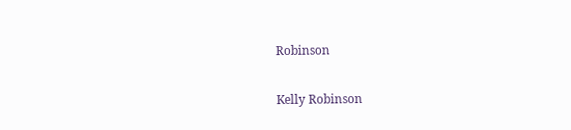Robinson

Kelly Robinson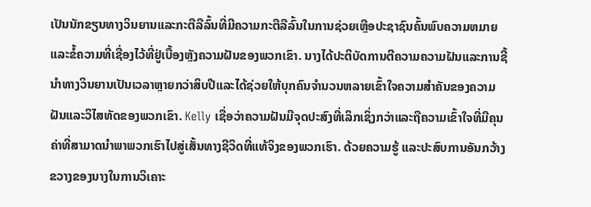ເປັນນັກຂຽນທາງວິນຍານແລະກະຕືລືລົ້ນທີ່ມີຄວາມກະຕືລືລົ້ນໃນການຊ່ວຍເຫຼືອປະຊາຊົນຄົ້ນພົບຄວາມຫມາຍແລະຂໍ້ຄວາມທີ່ເຊື່ອງໄວ້ທີ່ຢູ່ເບື້ອງຫຼັງຄວາມຝັນຂອງພວກເຂົາ. ນາງໄດ້ປະຕິບັດການຕີຄວາມຄວາມຝັນແລະການຊີ້ນໍາທາງວິນຍານເປັນເວລາຫຼາຍກວ່າສິບປີແລະໄດ້ຊ່ວຍໃຫ້ບຸກຄົນຈໍານວນຫລາຍເຂົ້າໃຈຄວາມສໍາຄັນຂອງຄວາມຝັນແລະວິໄສທັດຂອງພວກເຂົາ. Kelly ເຊື່ອວ່າຄວາມຝັນມີຈຸດປະສົງທີ່ເລິກເຊິ່ງກວ່າແລະຖືຄວາມເຂົ້າໃຈທີ່ມີຄຸນຄ່າທີ່ສາມາດນໍາພາພວກເຮົາໄປສູ່ເສັ້ນທາງຊີວິດທີ່ແທ້ຈິງຂອງພວກເຮົາ. ດ້ວຍຄວາມຮູ້ ແລະປະສົບການອັນກວ້າງຂວາງຂອງນາງໃນການວິເຄາະ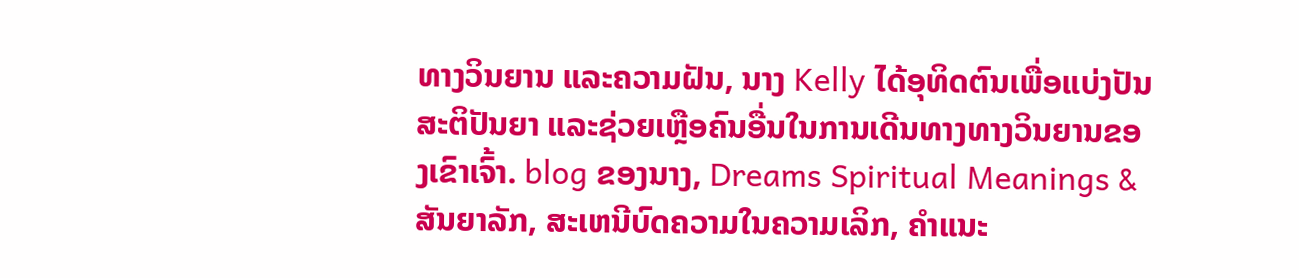ທາງວິນຍານ ແລະຄວາມຝັນ, ນາງ Kelly ໄດ້ອຸທິດຕົນເພື່ອແບ່ງປັນສະຕິປັນຍາ ແລະຊ່ວຍເຫຼືອຄົນອື່ນໃນການເດີນທາງທາງວິນຍານຂອງເຂົາເຈົ້າ. blog ຂອງນາງ, Dreams Spiritual Meanings & ສັນຍາລັກ, ສະເຫນີບົດຄວາມໃນຄວາມເລິກ, ຄໍາແນະ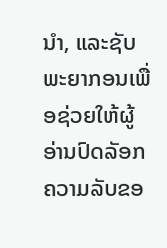ນໍາ, ແລະຊັບພະຍາກອນເພື່ອຊ່ວຍໃຫ້ຜູ້ອ່ານປົດລັອກຄວາມລັບຂອ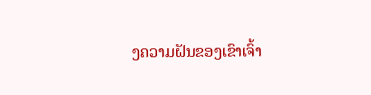ງຄວາມຝັນຂອງເຂົາເຈົ້າ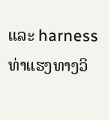ແລະ harness ທ່າແຮງທາງວິ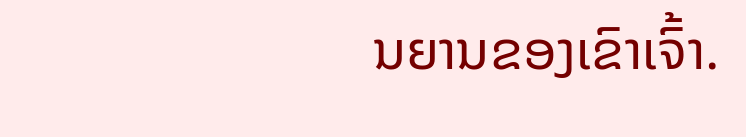ນຍານຂອງເຂົາເຈົ້າ.